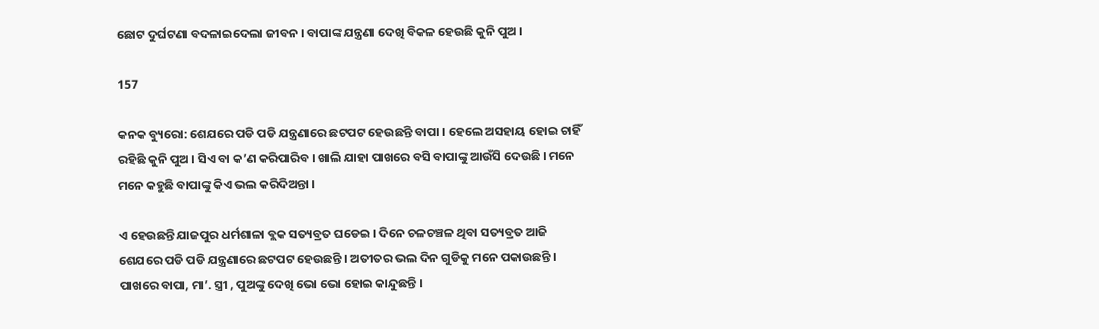ଛୋଟ ଦୁର୍ଘଟଣା ବଦଳାଇଦେଲା ଜୀବନ । ବାପାଙ୍କ ଯନ୍ତ୍ରଣା ଦେଖି ବିକଳ ହେଉଛି କୁନି ପୁଅ ।

157

କନକ ବ୍ୟୁରୋ: ଶେଯରେ ପଡି ପଡି ଯନ୍ତ୍ରଣାରେ ଛଟପଟ ହେଉଛନ୍ତି ବାପା । ହେଲେ ଅସହାୟ ହୋଇ ଚାହିଁ ରହିଛି କୁନି ପୁଅ । ସିଏ ବା କ’ଣ କରିପାରିବ । ଖାଲି ଯାହା ପାଖରେ ବସି ବାପାଙ୍କୁ ଆଉଁସି ଦେଉଛି । ମନେ ମନେ କହୁଛି ବାପାଙ୍କୁ କିଏ ଭଲ କରିଦିଅନ୍ତା ।

ଏ ହେଉଛନ୍ତି ଯାଜପୁର ଧର୍ମଶାଳା ବ୍ଲକ ସତ୍ୟବ୍ରତ ଘଡେଇ । ଦିନେ ଚଳଚଞ୍ଚଳ ଥିବା ସତ୍ୟବ୍ରତ ଆଜି ଶେଯରେ ପଡି ପଡି ଯନ୍ତ୍ରଣାରେ ଛଟପଟ ହେଉଛନ୍ତି । ଅତୀତର ଭଲ ଦିନ ଗୁଡିକୁ ମନେ ପକାଉଛନ୍ତି । ପାଖରେ ବାପା, ମା’. ସ୍ତ୍ରୀ , ପୁଅଙ୍କୁ ଦେଖି ଭୋ ଭୋ ହୋଇ କାନ୍ଦୁଛନ୍ତି ।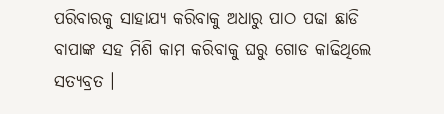ପରିବାରକୁ ସାହାଯ୍ୟ କରିବାକୁ ଅଧାରୁ ପାଠ ପଢା ଛାଡି ବାପାଙ୍କ ସହ ମିଶି କାମ କରିବାକୁ ଘରୁ ଗୋଡ କାଢିଥିଲେ ସତ୍ୟବ୍ରତ ।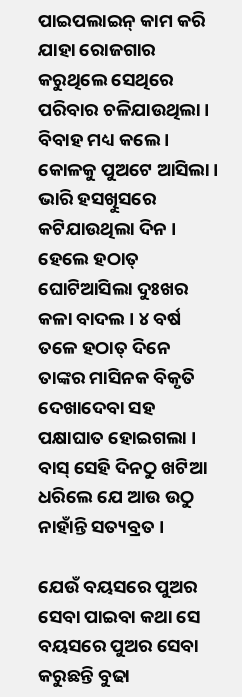ପାଇପଲାଇନ୍ କାମ କରି ଯାହା ରୋଜଗାର କରୁଥିଲେ ସେଥିରେ ପରିବାର ଚଳିଯାଉଥିଲା । ବିବାହ ମଧ୍ୟ କଲେ । କୋଳକୁ ପୁଅଟେ ଆସିଲା । ଭାରି ହସଖୁିସରେ କଟିଯାଉଥିଲା ଦିନ । ହେଲେ ହଠାତ୍ ଘୋଟିଆସିଲା ଦୁଃଖର କଳା ବାଦଲ । ୪ ବର୍ଷ ତଳେ ହଠାତ୍ ଦିନେ ତାଙ୍କର ମାସିନକ ବିକୃତି ଦେଖାଦେବା ସହ ପକ୍ଷାଘାତ ହୋଇଗଲା । ବାସ୍ ସେହି ଦିନଠୁ ଖଟିଆ ଧରିଲେ ଯେ ଆଉ ଉଠୁ ନାହାଁନ୍ତି ସତ୍ୟବ୍ରତ ।

ଯେଉଁ ବୟସରେ ପୁଅର ସେବା ପାଇବା କଥା ସେ ବୟସରେ ପୁଅର ସେବା କରୁଛନ୍ତି ବୁଢା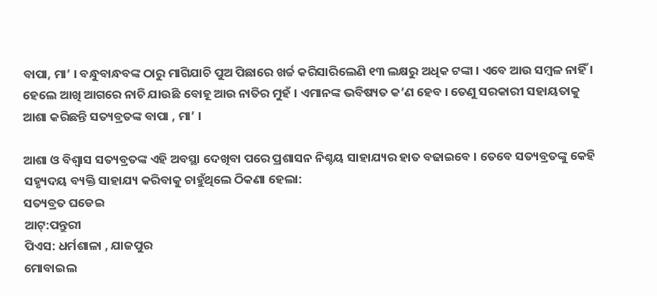ବାପା, ମା’ । ବନ୍ଧୁବାନ୍ଧବଙ୍କ ଠାରୁ ମାଗିଯାଚି ପୁଅ ପିଛାରେ ଖର୍ଚ୍ଚ କରିସାରିଲେଣି ୧୩ ଲକ୍ଷରୁ ଅଧିକ ଟଙ୍କା । ଏବେ ଆଉ ସମ୍ବଳ ନାହିଁ । ହେଲେ ଆଖି ଆଗରେ ନାଚି ଯାଉଛି ବୋହୂ ଆଉ ନାତିର ମୁହଁ । ଏମାନଙ୍କ ଭବିଷ୍ୟତ କ’ଣ ହେବ । ତେଣୁ ସରକାରୀ ସହାୟତାକୁ ଆଶା କରିଛନ୍ତି ସତ୍ୟବ୍ରତଙ୍କ ବାପା , ମା’ ।

ଆଶା ଓ ବିଶ୍ୱାସ ସତ୍ୟବ୍ରତଙ୍କ ଏହି ଅବସ୍ଥା ଦେଖିବା ପରେ ପ୍ରଶାସନ ନିଶ୍ଚୟ ସାହାଯ୍ୟର ହାତ ବଢାଇବେ । ତେବେ ସତ୍ୟବ୍ରତଙ୍କୁ କେହି ସହ୍ୟୃଦୟ ବ୍ୟକ୍ତି ସାହାଯ୍ୟ କରିବାକୁ ଚାହୁଁଥିଲେ ଠିକଣା ହେଲା:
ସତ୍ୟବ୍ରତ ଘଡେଇ
ଆଟ୍:ପନ୍ତୁରୀ
ପିଏସ: ଧର୍ମଶାଳା , ଯାଜପୁର
ମୋବାଇଲ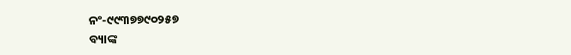ନଂ-୯୯୩୭୭୯୦୨୫୭
ବ୍ୟାଙ୍କ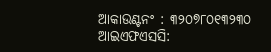ଆକାଉଣ୍ଟନଂ : ୩୨୦୭୮୦୧୩୨୩୦
ଆଇଏଫଏସସି: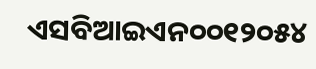ଏସବିଆଇଏନ୦୦୧୨୦୫୪